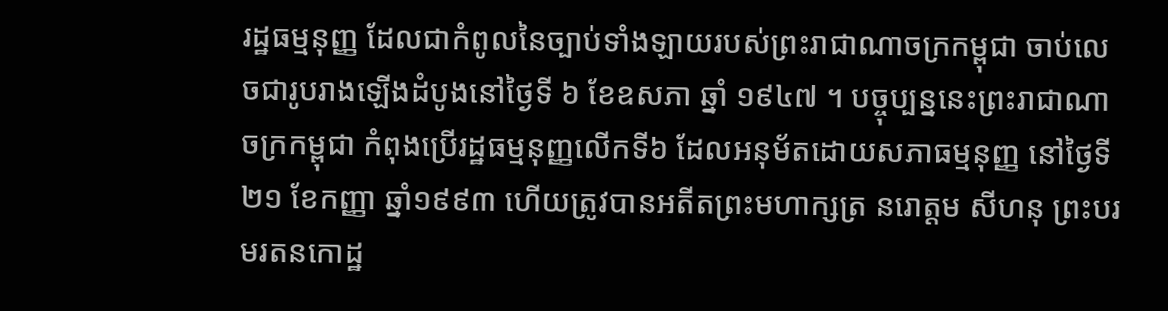រដ្ឋធម្មនុញ្ញ ដែលជាកំពូលនៃច្បាប់ទាំងឡាយរបស់ព្រះរាជាណាចក្រកម្ពុជា ចាប់លេចជារូបរាងឡើងដំបូងនៅថ្ងៃទី ៦ ខែឧសភា ឆ្នាំ ១៩៤៧ ។ បច្ចុប្បន្ននេះព្រះរាជាណាចក្រកម្ពុជា កំពុងប្រើរដ្ឋធម្មនុញ្ញលើកទី៦ ដែលអនុម័តដោយសភាធម្មនុញ្ញ នៅថ្ងៃទី២១ ខែកញ្ញា ឆ្នាំ១៩៩៣ ហើយត្រូវបានអតីតព្រះមហាក្សត្រ នរោត្តម សីហនុ ព្រះបរមរតនកោដ្ឋ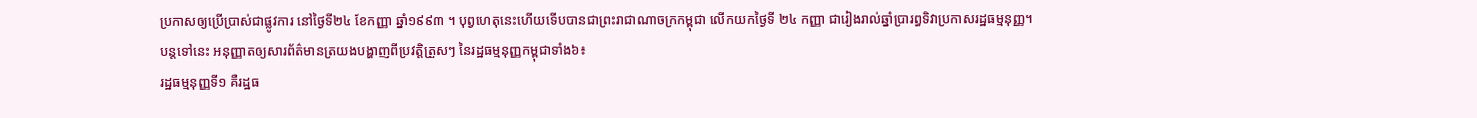ប្រកាសឲ្យប្រើប្រាស់ជាផ្លូវការ នៅថ្ងៃទី២៤ ខែកញ្ញា ឆ្នាំ១៩៩៣ ។ បុព្វហេតុនេះហើយទើបបានជាព្រះរាជាណាចក្រកម្ពុជា លើកយកថ្ងៃទី ២៤ កញ្ញា ជារៀងរាល់ឆ្នាំប្រារព្ធទិវាប្រកាសរដ្ឋធម្មនុញ្ញ។
បន្តទៅនេះ អនុញ្ញាតឲ្យសារព័ត៌មានត្រយងបង្ហាញពីប្រវត្តិត្រួសៗ នៃរដ្ឋធម្មនុញ្ញកម្ពុជាទាំង៦៖
រដ្ឋធម្មនុញ្ញទី១ គឺរដ្ឋធ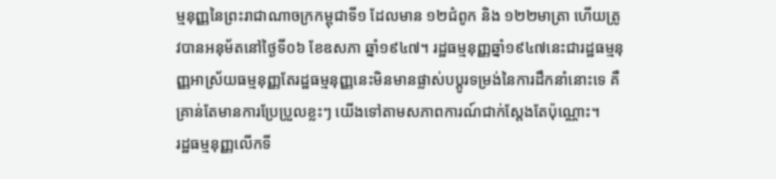ម្មនុញ្ញនៃព្រះរាជាណាចក្រកម្ពុជាទី១ ដែលមាន ១២ជំពូក និង ១២២មាត្រា ហើយត្រូវបានអនុម័តនៅថ្ងៃទី០៦ ខែឧសភា ឆ្នាំ១៩៤៧។ រដ្ឋធម្មនុញ្ញឆ្នាំ១៩៤៧នេះជារដ្ឋធម្មនុញ្ញអាស្រ័យធម្មនុញ្ញតែរដ្ឋធម្មនុញ្ញនេះមិនមានផ្លាស់បប្តូរទម្រង់នៃការដឹកនាំនោះទេ គឺគ្រាន់តែមានការប្រែប្រួលខ្លះៗ យើងទៅតាមសភាពការណ៍ជាក់ស្តែងតែប៉ុណ្ណោះ។
រដ្ឋធម្មនុញ្ញលើកទី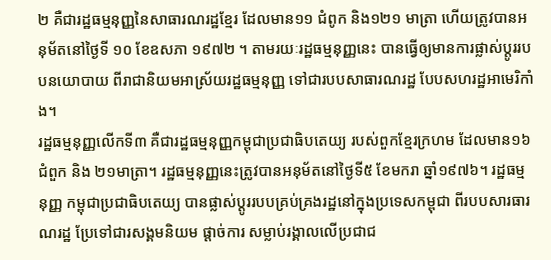២ គឺជារដ្ឋធម្មនុញ្ញនៃសាធារណរដ្ឋខ្មែរ ដែលមាន១១ ជំពូក និង១២១ មាត្រា ហើយត្រូវបានអនុម័តនៅថ្ងៃទី ១០ ខែឧសភា ១៩៧២ ។ តាមរយៈរដ្ឋធម្មនុញ្ញនេះ បានធ្វើឲ្យមានការផ្លាស់ប្តូររបបនយោបាយ ពីរាជានិយមអាស្រ័យរដ្ឋធម្មនុញ្ញ ទៅជារបបសាធារណរដ្ឋ បែបសហរដ្ឋអាមេរិកាំង។
រដ្ឋធម្មនុញ្ញលើកទី៣ គឺជារដ្ឋធម្មនុញ្ញកម្ពុជាប្រជាធិបតេយ្យ របស់ពួកខ្មែរក្រហម ដែលមាន១៦ជំពួក និង ២១មាត្រា។ រដ្ឋធម្មនុញ្ញនេះត្រូវបានអនុម័តនៅថ្ងៃទី៥ ខែមករា ឆ្នាំ១៩៧៦។ រដ្ឋធម្មនុញ្ញ កម្ពុជាប្រជាធិបតេយ្យ បានផ្លាស់ប្តូររបបគ្រប់គ្រងរដ្ឋនៅក្នុងប្រទេសកម្ពុជា ពីរបបសារធារណរដ្ឋ ប្រែទៅជារសង្គមនិយម ផ្តាច់ការ សម្លាប់រង្គាលលើប្រជាជ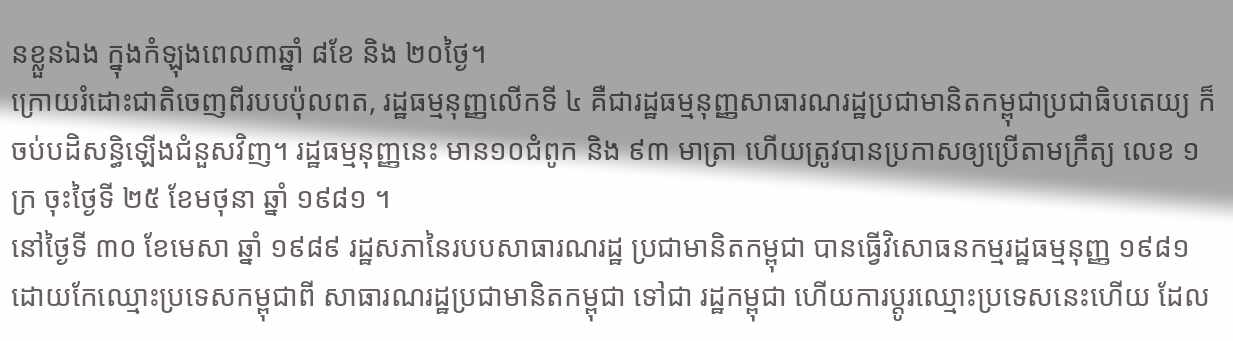នខ្លួនឯង ក្នុងកំឡុងពេល៣ឆ្នាំ ៨ខែ និង ២០ថ្ងៃ។
ក្រោយរំដោះជាតិចេញពីរបបប៉ុលពត, រដ្ឋធម្មនុញ្ញលើកទី ៤ គឺជារដ្ឋធម្មនុញ្ញសាធារណរដ្ឋប្រជាមានិតកម្ពុជាប្រជាធិបតេយ្យ ក៏ចប់បដិសន្ធិឡើងជំនួសវិញ។ រដ្ឋធម្មនុញ្ញនេះ មាន១០ជំពូក និង ៩៣ មាត្រា ហើយត្រូវបានប្រកាសឲ្យប្រើតាមក្រឹត្យ លេខ ១ ក្រ ចុះថ្ងៃទី ២៥ ខែមថុនា ឆ្នាំ ១៩៨១ ។
នៅថ្ងៃទី ៣០ ខែមេសា ឆ្នាំ ១៩៨៩ រដ្ឋសភានៃរបបសាធារណរដ្ឋ ប្រជាមានិតកម្ពុជា បានធ្វើវិសោធនកម្មរដ្ឋធម្មនុញ្ញ ១៩៨១ ដោយកែឈ្មោះប្រទេសកម្ពុជាពី សាធារណរដ្ឋប្រជាមានិតកម្ពុជា ទៅជា រដ្ឋកម្ពុជា ហើយការប្ដូរឈ្មោះប្រទេសនេះហើយ ដែល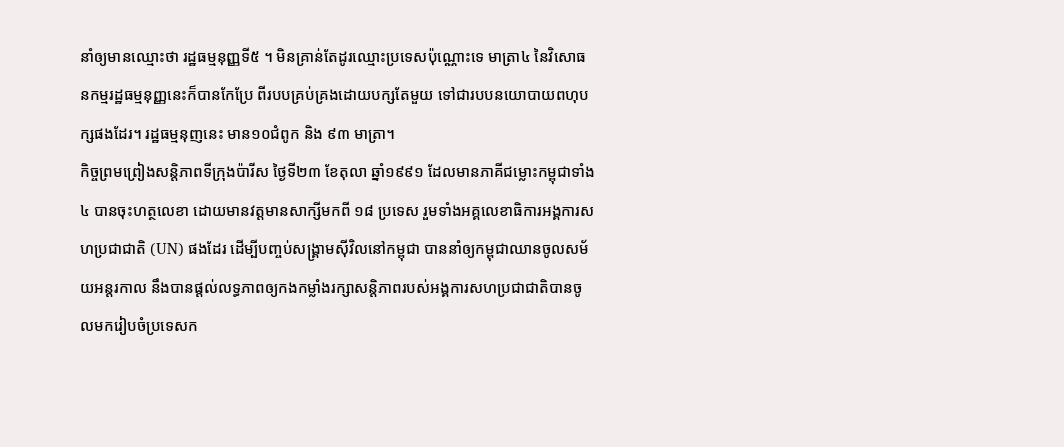នាំឲ្យមានឈ្មោះថា រដ្ឋធម្មនុញ្ញទី៥ ។ មិនគ្រាន់តែដូរឈ្មោះប្រទេសប៉ុណ្ណោះទេ មាត្រា៤ នៃវិសោធនកម្មរដ្ឋធម្មនុញ្ញនេះក៏បានកែប្រែ ពីរបបគ្រប់គ្រងដោយបក្សតែមួយ ទៅជារបបនយោបាយពហុបក្សផងដែរ។ រដ្ឋធម្មនុញនេះ មាន១០ជំពូក និង ៩៣ មាត្រា។
កិច្ចព្រមព្រៀងសន្តិភាពទីក្រុងប៉ារីស ថ្ងៃទី២៣ ខែតុលា ឆ្នាំ១៩៩១ ដែលមានភាគីជម្លោះកម្ពុជាទាំង ៤ បានចុះហត្ថលេខា ដោយមានវត្តមានសាក្សីមកពី ១៨ ប្រទេស រួមទាំងអគ្គលេខាធិការអង្គការសហប្រជាជាតិ (UN) ផងដែរ ដើម្បីបញ្ចប់សង្គ្រាមស៊ីវិលនៅកម្ពុជា បាននាំឲ្យកម្ពុជាឈានចូលសម័យអន្តរកាល នឹងបានផ្ដល់លទ្ធភាពឲ្យកងកម្លាំងរក្សាសន្តិភាពរបស់អង្គការសហប្រជាជាតិបានចូលមករៀបចំប្រទេសក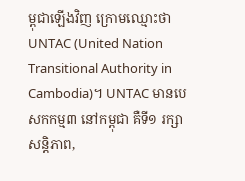ម្ពុជាឡើងវិញ ក្រោមឈ្មោះថា UNTAC (United Nation Transitional Authority in Cambodia)។ UNTAC មានបេសកកម្ម៣ នៅកម្ពុជា គឺទី១ រក្សាសន្តិភាព,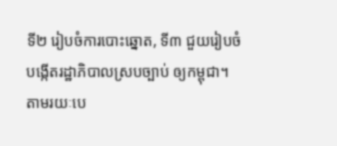ទី២ រៀបចំការបោះឆ្នោត, ទី៣ ជួយរៀបចំបង្កើតរដ្ឋាភិបាលស្របច្បាប់ ឲ្យកម្ពុជា។
តាមរយៈបេ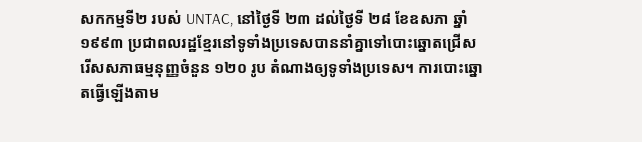សកកម្មទី២ របស់ UNTAC, នៅថ្ងៃទី ២៣ ដល់ថ្ងៃទី ២៨ ខែឧសភា ឆ្នាំ១៩៩៣ ប្រជាពលរដ្ឋខ្មែរនៅទូទាំងប្រទេសបាននាំគ្នាទៅបោះឆ្នោតជ្រើសរើសសភាធម្មនុញ្ញចំនួន ១២០ រូប តំណាងឲ្យទូទាំងប្រទេស។ ការបោះឆ្នោតធ្វើឡើងតាម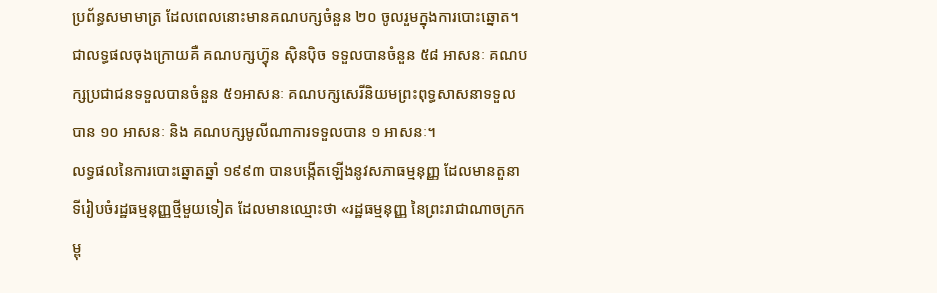ប្រព័ន្ធសមាមាត្រ ដែលពេលនោះមានគណបក្សចំនួន ២០ ចូលរួមក្នុងការបោះឆ្នោត។ ជាលទ្ធផលចុងក្រោយគឺ គណបក្សហ្វ៊ុន ស៊ិនប៉ិច ទទួលបានចំនួន ៥៨ អាសនៈ គណបក្សប្រជាជនទទួលបានចំនួន ៥១អាសនៈ គណបក្សសេរីនិយមព្រះពុទ្ធសាសនាទទួលបាន ១០ អាសនៈ និង គណបក្សមូលីណាការទទួលបាន ១ អាសនៈ។
លទ្ធផលនៃការបោះឆ្នោតឆ្នាំ ១៩៩៣ បានបង្កើតឡើងនូវសភាធម្មនុញ្ញ ដែលមានតួនាទីរៀបចំរដ្ឋធម្មនុញ្ញថ្មីមួយទៀត ដែលមានឈ្មោះថា «រដ្ឋធម្មនុញ្ញ នៃព្រះរាជាណាចក្រកម្ពុ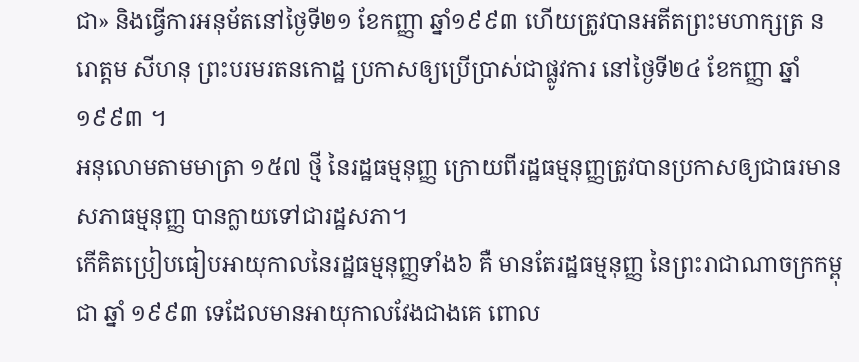ជា» និងធ្វើការអនុម័តនៅថ្ងៃទី២១ ខែកញ្ញា ឆ្នាំ១៩៩៣ ហើយត្រូវបានអតីតព្រះមហាក្សត្រ នរោត្តម សីហនុ ព្រះបរមរតនកោដ្ឋ ប្រកាសឲ្យប្រើប្រាស់ជាផ្លូវការ នៅថ្ងៃទី២៤ ខែកញ្ញា ឆ្នាំ១៩៩៣ ។
អនុលោមតាមមាត្រា ១៥៧ ថ្មី នៃរដ្ឋធម្មនុញ្ញ ក្រោយពីរដ្ឋធម្មនុញ្ញត្រូវបានប្រកាសឲ្យជាធរមាន សភាធម្មនុញ្ញ បានក្លាយទៅជារដ្ឋសភា។
កើគិតប្រៀបធៀបអាយុកាលនៃរដ្ឋធម្មនុញ្ញទាំង៦ គឺ មានតែរដ្ឋធម្មនុញ្ញ នៃព្រះរាជាណាចក្រកម្ពុជា ឆ្នាំ ១៩៩៣ ទេដែលមានអាយុកាលវែងជាងគេ ពោល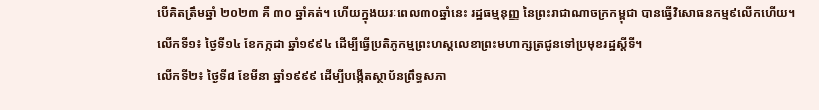បើគិតត្រឹមឆ្នាំ ២០២៣ គឺ ៣០ ឆ្នាំគត់។ ហើយក្នុងយរៈពេល៣០ឆ្នាំនេះ រដ្ឋធម្មនុញ្ញ នៃព្រះរាជាណាចក្រកម្ពុជា បានធ្វើវិសោធនកម្ម៩លើកហើយ។
លើកទី១៖ ថ្ងៃទី១៤ ខែកក្កដា ឆ្នាំ១៩៩៤ ដើម្បីធ្វើប្រតិភូកម្មព្រះហស្តលេខាព្រះមហាក្សត្រជូនទៅប្រមុខរដ្ឋស្ដីទី។
លើកទី២៖ ថ្ងៃទី៨ ខែមីនា ឆ្នាំ១៩៩៩ ដើម្បីបង្កើតស្ថាប័នព្រឹទ្ធសភា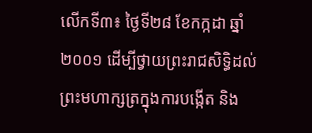លើកទី៣៖ ថ្ងៃទី២៨ ខែកក្កដា ឆ្នាំ២០០១ ដើម្បីថ្វាយព្រះរាជសិទ្ធិដល់ព្រះមហាក្សត្រក្នុងការបង្កើត និង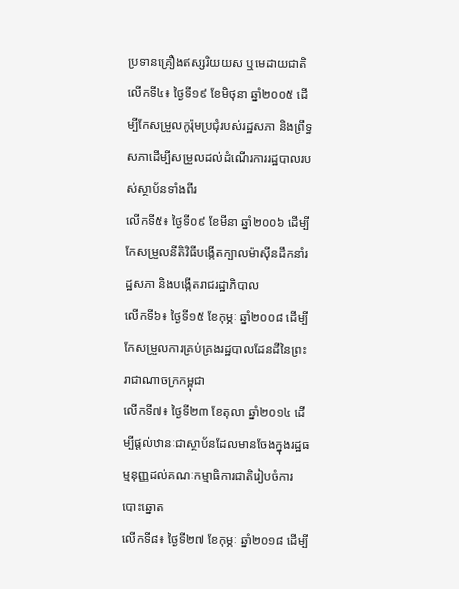ប្រទានគ្រឿងឥស្សរិយយស ឬមេដាយជាតិ
លើកទី៤៖ ថ្ងៃទី១៩ ខែមិថុនា ឆ្នាំ២០០៥ ដើម្បីកែសម្រួលកូរ៉ុមប្រជុំរបស់រដ្ឋសភា និងព្រឹទ្ធសភាដើម្បីសម្រួលដល់ដំណើរការរដ្ឋបាលរបស់ស្ថាប័នទាំងពីរ
លើកទី៥៖ ថ្ងៃទី០៩ ខែមីនា ឆ្នាំ២០០៦ ដើម្បីកែសម្រួលនីតិវិធីបង្កើតក្បាលម៉ាស៊ីនដឹកនាំរដ្ឋសភា និងបង្កើតរាជរដ្ឋាភិបាល
លើកទី៦៖ ថ្ងៃទី១៥ ខែកុម្ភៈ ឆ្នាំ២០០៨ ដើម្បីកែសម្រួលការគ្រប់គ្រងរដ្ឋបាលដែនដីនៃព្រះរាជាណាចក្រកម្ពុជា
លើកទី៧៖ ថ្ងៃទី២៣ ខែតុលា ឆ្នាំ២០១៤ ដើម្បីផ្ដល់ឋានៈជាស្ថាប័នដែលមានចែងក្នុងរដ្ឋធម្មនុញ្ញដល់គណៈកម្មាធិការជាតិរៀបចំការបោះឆ្នោត
លើកទី៨៖ ថ្ងៃទី២៧ ខែកុម្ភៈ ឆ្នាំ២០១៨ ដើម្បី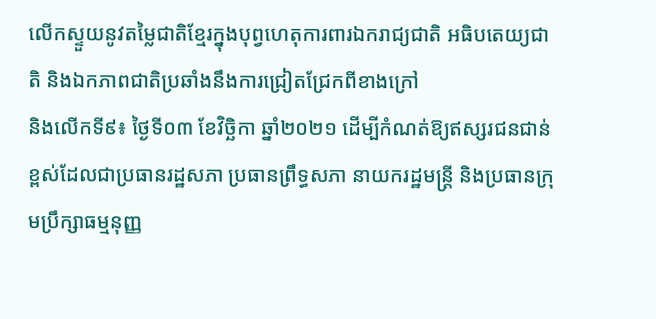លើកស្ទួយនូវតម្លៃជាតិខ្មែរក្នុងបុព្វហេតុការពារឯករាជ្យជាតិ អធិបតេយ្យជាតិ និងឯកភាពជាតិប្រឆាំងនឹងការជ្រៀតជ្រែកពីខាងក្រៅ
និងលើកទី៩៖ ថ្ងៃទី០៣ ខែវិច្ឆិកា ឆ្នាំ២០២១ ដើម្បីកំណត់ឱ្យឥស្សរជនជាន់ខ្ពស់ដែលជាប្រធានរដ្ឋសភា ប្រធានព្រឹទ្ធសភា នាយករដ្ឋមន្ត្រី និងប្រធានក្រុមប្រឹក្សាធម្មនុញ្ញ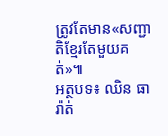ត្រូវតែមាន«សញ្ជាតិខ្មែរតែមួយគត់»៕
អត្ថបទ៖ ឈិន ធារ៉ាត់